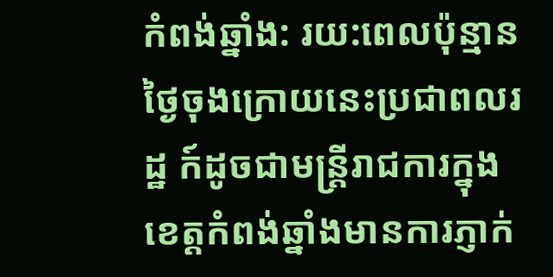កំពង់ឆ្នាំង: រយ:ពេលប៉ុន្មានថ្ងៃចុងក្រោយនេះប្រជាពលរដ្ឋ ក៍ដូចជាមន្ត្រីរាជការក្នុងខេត្តកំពង់ឆ្នាំងមានការភ្ញាក់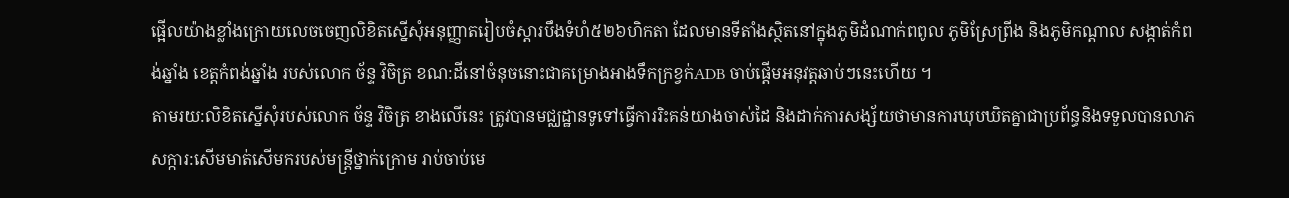ផ្អេីលយ៉ាងខ្លាំងក្រោយលេចចេញលិខិតស្នេីសុំអនុញ្ញាតរៀបចំស្តារបឹងទំហំ៥២៦ហិកតា ដែលមានទីតាំងស្ថិតនៅក្នុងភូមិដំណាក់ពពូល ភូមិស្រែព្រីង និងភូមិកណ្តាល សង្កាត់កំពង់ឆ្នាំង ខេត្តកំពង់ឆ្នាំង របស់លោក ច័ន្ទ វិចិត្រ ខណ:ដីនៅចំនុចនោះជាគម្រោងអាងទឹកក្រខ្វក់ADB ចាប់ផ្តើមអនុវត្តឆាប់ៗនេះហើយ ។
តាមរយ:លិខិតស្នេីសុំរបស់លោក ច័ន្ទ វិចិត្រ ខាងលេីនេះ ត្រូវបានមជ្ឈដ្ឋានទូទៅធ្វេីការរិះគន់យាងចាស់ដៃ និងដាក់ការសង្ស័យថាមានការឃុបឃិតគ្នាជាប្រព័ន្ធនិងទទួលបានលាភសក្ការ:សេីមមាត់សេីមករបស់មន្ត្រីថ្នាក់ក្រោម រាប់ចាប់មេ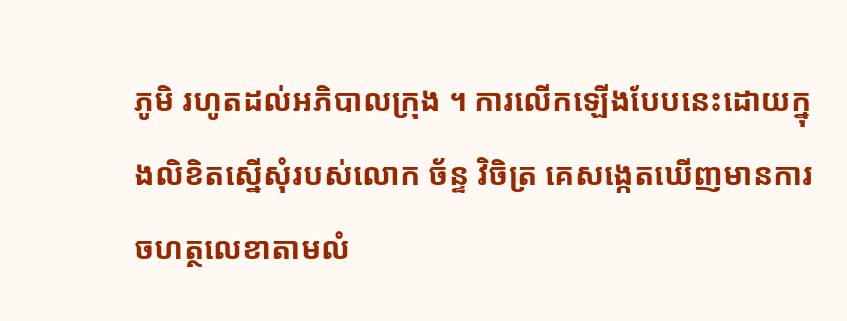ភូមិ រហូតដល់អភិបាលក្រុង ។ ការលេីកឡេីងបែបនេះដោយក្នុងលិខិតស្នេីសុំរបស់លោក ច័ន្ទ វិចិត្រ គេសង្កេតឃេីញមានការចហត្ថលេខាតាមលំ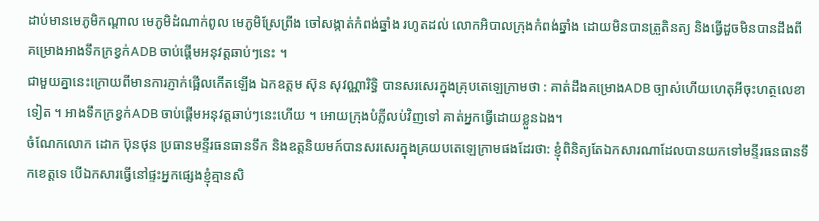ដាប់មានមេភូមិកណ្តាល មេភូមិដំណាក់ពូល មេភូមិស្រែព្រីង ចៅសង្កាត់កំពង់ឆ្នាំង រហូតដល់ លោកអិបាលក្រុងកំពង់ឆ្នាំង ដោយមិនបានត្រួតិនត្យ និងធ្វេីដួចមិនបានដឹងពី គម្រោងអាងទឹកក្រខ្វក់ADB ចាប់ផ្តើមអនុវត្តឆាប់ៗនេះ ។
ជាមួយគ្នានេះក្រោយពីមានការភ្ញាក់ផ្អេីលកេីតឡេីង ឯកឧត្តម ស៊ុន សុវណ្ណារិទ្ធិ បានសរសេរក្នុងគ្រុបតេឡេក្រាមថា : គាត់ដឹងគម្រោងADB ច្បាស់ហើយហេតុអីចុះហត្ថលេខាទៀត ។ អាងទឹកក្រខ្វក់ADB ចាប់ផ្តើមអនុវត្តឆាប់ៗនេះហើយ ។ អោយក្រុងបំភ្លីលប់វិញទៅ គាត់អ្នកធ្វើដោយខ្លួនឯង។
ចំណែកលោក ដោក ប៊ុនថុន ប្រធានមន្ទីរធនធានទឹក និងឧត្តនិយមក៍បានសរសេរក្នុងគ្រយបតេឡេក្រាមផងដែរថា: ខ្ញុំពិនិត្យតែឯកសារណាដែលបានយកទៅមន្ទីរធនធានទឹកខេត្តទេ បើឯកសារធ្វើនៅផ្ទះអ្នកផ្សេងខ្ញុំគ្មានសិ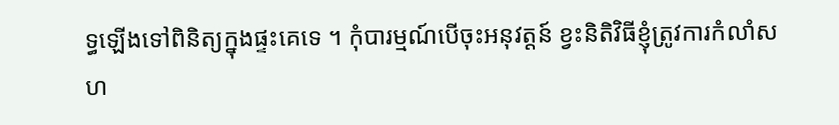ទ្ធឡើងទៅពិនិត្យក្នុងផ្ទះគេទេ ។ កុំបារម្មណ៍បើចុះអនុវត្តន៍ ខ្វះនិតិវិធីខ្ញុំត្រូវការកំលាំសហ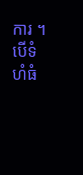ការ ។ បើទំហំធំ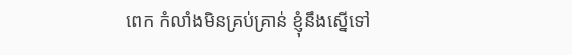ពេក កំលាំងមិនគ្រប់គ្រាន់ ខ្ញុំនឹងស្នើទៅ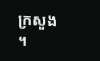ក្រសួង ។